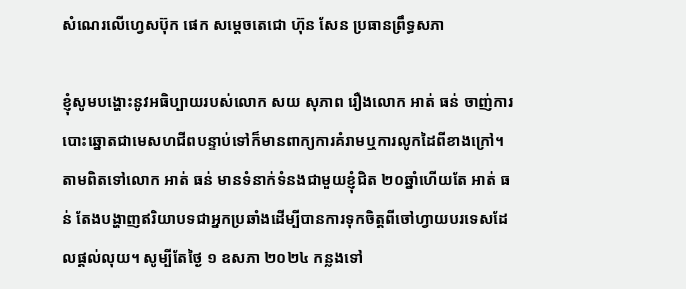សំណេរលើហ្វេសប៊ុក ផេក សម្ដេចតេជោ ហ៊ុន សែន ប្រធានព្រឹទ្ធសភា

ខ្ញុំសូមបង្ហោះនូវអធិប្បាយរបស់លោក សយ សុភាព រឿងលោក អាត់ ធន់ ចាញ់ការបោះឆ្នោតជាមេសហជីពបន្ទាប់ទៅក៏មានពាក្យការគំរាមឬការលូកដៃពីខាងក្រៅ។ តាមពិតទៅលោក អាត់ ធន់ មានទំនាក់ទំនងជាមួយខ្ញុំជិត ២០ឆ្នាំហើយតែ អាត់ ធន់ តែងបង្ហាញឥរិយាបទជាអ្នកប្រឆាំងដើម្បីបានការទុកចិត្តពីចៅហ្វាយបរទេសដែលផ្តល់លុយ។ សូម្បីតែថ្ងៃ ១ ឧសភា ២០២៤ កន្លងទៅ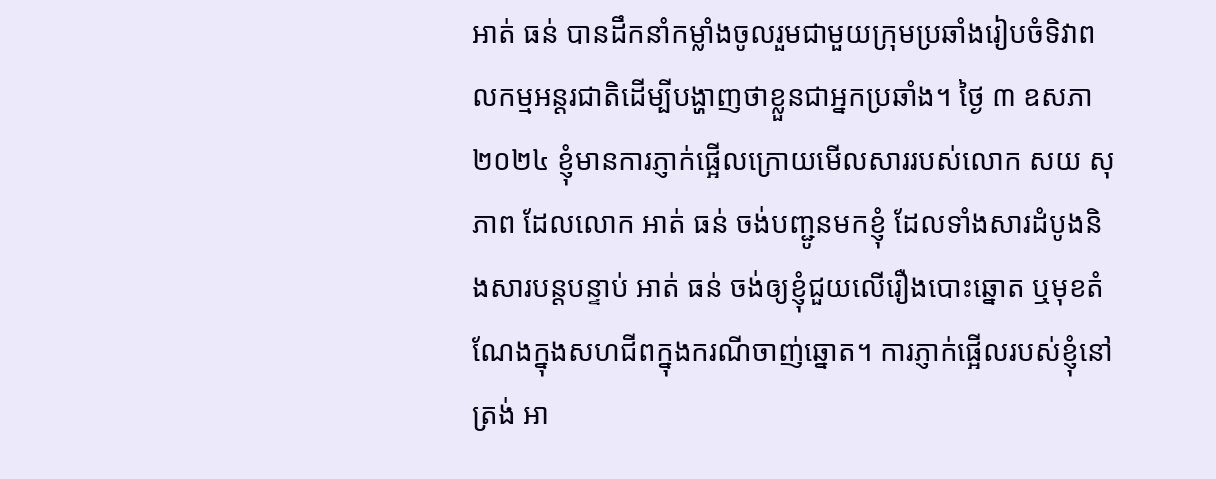អាត់ ធន់ បានដឹកនាំកម្លាំងចូលរួមជាមួយក្រុមប្រឆាំងរៀបចំទិវាពលកម្មអន្តរជាតិដើម្បីបង្ហាញថាខ្លួនជាអ្នកប្រឆាំង។ ថ្ងៃ ៣ ឧសភា ២០២៤ ខ្ញុំមានការភ្ញាក់ផ្អើលក្រោយមើលសាររបស់លោក សយ សុភាព ដែលលោក អាត់ ធន់ ចង់បញ្ជូនមកខ្ញុំ ដែលទាំងសារដំបូងនិងសារបន្តបន្ទាប់ អាត់ ធន់ ចង់ឲ្យខ្ញុំជួយលើរឿងបោះឆ្នោត ឬមុខតំណែងក្នុងសហជីពក្នុងករណីចាញ់ឆ្នោត។ ការភ្ញាក់ផ្អើលរបស់ខ្ញុំនៅត្រង់ អា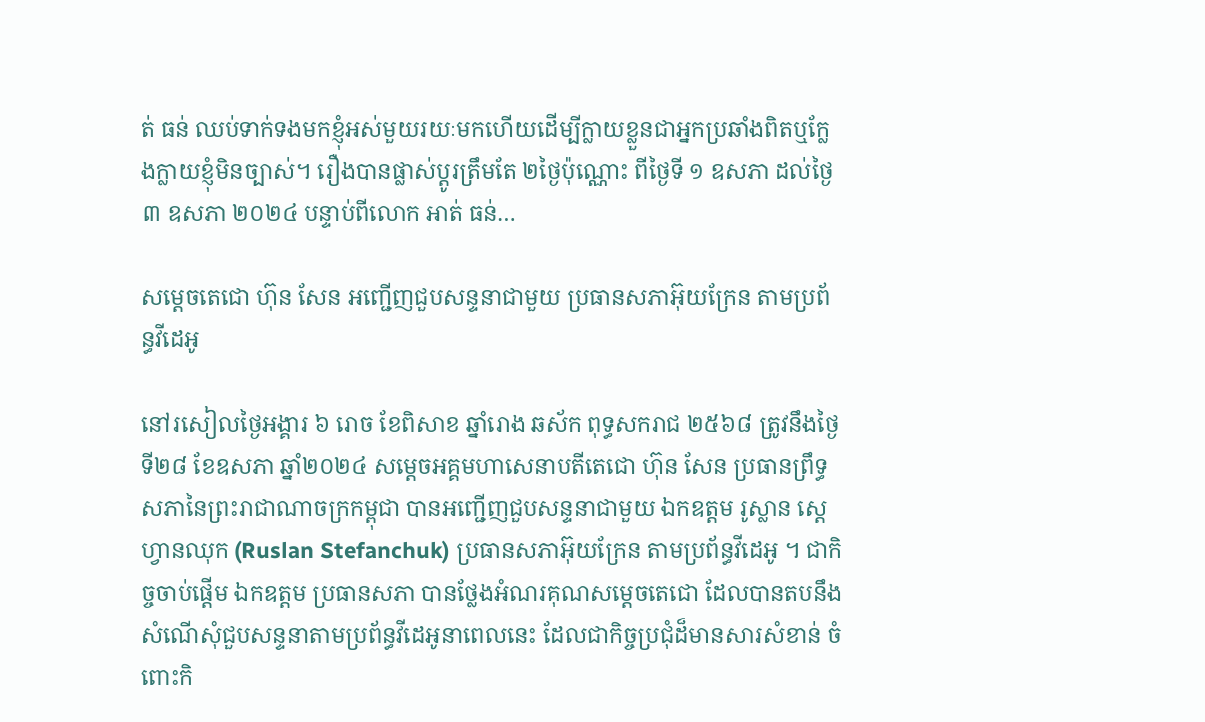ត់ ធន់ ឈប់ទាក់ទងមកខ្ញុំអស់មួយរយៈមកហើយដើម្បីក្លាយខ្លួនជាអ្នកប្រឆាំងពិតឬក្លែងក្លាយខ្ញុំមិនច្បាស់។ រឿងបានផ្លាស់ប្តូរត្រឹមតែ ២ថ្ងៃប៉ុណ្ណោះ ពីថ្ងៃទី ១ ឧសភា ដល់ថ្ងៃ ៣ ឧសភា ២០២៤ បន្ទាប់ពីលោក អាត់ ធន់…

សម្ដេចតេជោ ហ៊ុន សែន អញ្ជើញជួបសន្ទនាជាមួយ ប្រធានសភាអ៊ុយក្រែន តាមប្រព័ន្ធវីដេអូ

នៅរសៀលថ្ងៃអង្គារ ៦ រោច ខែពិសាខ ឆ្នាំរោង ឆស័ក ពុទ្ធសករាជ ២៥៦៨ ត្រូវនឹងថ្ងៃទី២៨ ខែឧសភា ឆ្នាំ២០២៤ សម្ដេចអគ្គមហាសេនាបតីតេជោ ហ៊ុន សែន ប្រធានព្រឹទ្ធសភានៃព្រះរាជាណាចក្រកម្ពុជា បានអញ្ជើញជួបសន្ទនាជាមួយ ឯកឧត្តម រូស្លាន ស្តេហ្វានឈុក (Ruslan Stefanchuk) ប្រធានសភាអ៊ុយក្រែន តាមប្រព័ន្ធវីដេអូ ។ ជាកិច្ចចាប់ផ្តើម ឯកឧត្តម ប្រធានសភា បានថ្លែងអំណរគុណសម្តេចតេជោ ដែលបានតបនឹងសំណើសុំជួបសន្ទនាតាមប្រព័ន្ធវីដេអូនាពេលនេះ ដែលជាកិច្ចប្រជុំដ៏មានសារសំខាន់ ចំពោះកិ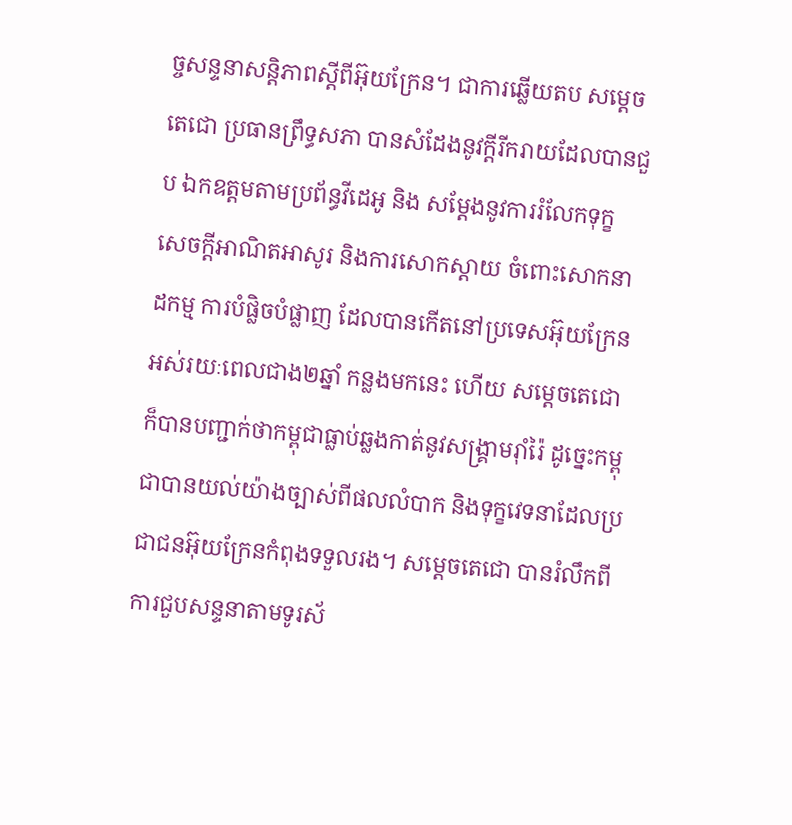ច្ចសន្ទនាសន្តិភាពស្តីពីអ៊ុយក្រែន។ ជាការឆ្លើយតប សម្តេចតេជោ ប្រធានព្រឹទ្ធសភា បានសំដែងនូវក្តីរីករាយដែលបានជួប ឯកឧត្តមតាមប្រព័ន្ធវីដេអូ និង សម្ដែងនូវការរំលែកទុក្ខ សេចក្តីអាណិតអាសូរ និងការសោកស្តាយ ចំពោះសោកនាដកម្ម ការបំផ្លិចបំផ្លាញ ដែលបានកើតនៅប្រទេសអ៊ុយក្រែនអស់រយៈពេលជាង២ឆ្នាំ កន្លងមកនេះ ហើយ សម្ដេចតេជោ ក៏បានបញ្ជាក់ថាកម្ពុជាធ្លាប់ឆ្លងកាត់នូវសង្រ្គាមរ៉ាំរ៉ៃ ដូច្នេះកម្ពុជាបានយល់យ៉ាងច្បាស់ពីផលលំបាក និងទុក្ខវេទនាដែលប្រជាជនអ៊ុយក្រែនកំពុងទទួលរង។ សម្តេចតេជោ បានរំលឹកពីការជួបសន្ទនាតាមទូរស័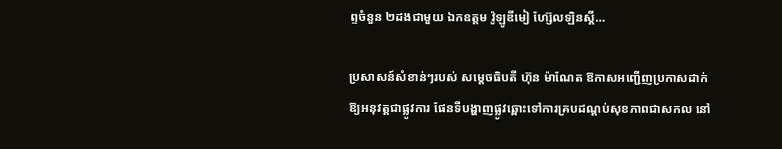ព្ទចំនួន ២ដងជាមួយ ឯកឧត្តម វ៉ូឡូឌីមៀ ហ្ស៊ែលឡិនស្គី…

ប្រសាសន៍សំខាន់ៗរបស់ សម្តេចធិបតី ហ៊ុន ម៉ាណែត ឱកាសអញ្ជើញប្រកាសដាក់ឱ្យអនុវត្តជាផ្លូវការ ផែនទីបង្ហាញផ្លូវឆ្ពោះទៅការគ្របដណ្តប់សុខភាពជាសកល នៅ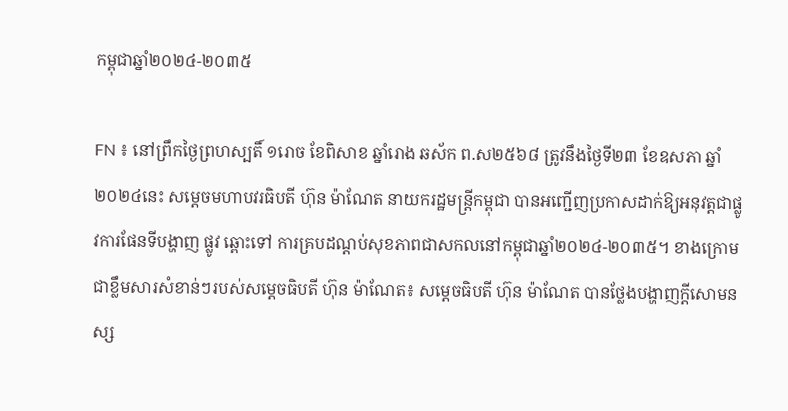កម្ពុជាឆ្នាំ២០២៤-២០៣៥

FN ៖ នៅព្រឹកថ្ងៃព្រហស្បតិ៍ ១រោច ខែពិសាខ ឆ្នាំរោង ឆស័ក ព.ស២៥៦៨ ត្រូវនឹងថ្ងៃទី២៣ ខែឧសភា ឆ្នាំ២០២៤នេះ សម្តេចមហាបវរធិបតី ហ៊ុន ម៉ាណែត នាយករដ្ឋមន្ត្រីកម្ពុជា បានអញ្ជើញប្រកាសដាក់ឱ្យអនុវត្តជាផ្លូវការផែនទីបង្ហាញ ផ្លូវ ឆ្ពោះទៅ ការគ្របដណ្តប់សុខភាពជាសកលនៅកម្ពុជាឆ្នាំ២០២៤-២០៣៥។ ខាងក្រោមជាខឹ្លមសារសំខាន់ៗរបស់សម្តេចធិបតី ហ៊ុន ម៉ាណែត៖ សម្តេចធិបតី ហ៊ុន ម៉ាណែត បានថ្លែងបង្ហាញក្តីសោមនស្ស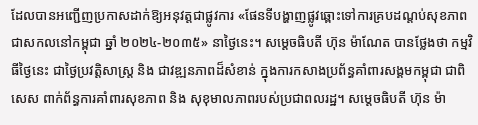ដែលបានអញ្ជើញប្រកាសដាក់ឱ្យអនុវត្តជាផ្លូវការ «ផែនទីបង្ហាញផ្លូវឆ្ពោះទៅការគ្របដណ្តប់សុខភាពជាសកលនៅកម្ពុជា ឆ្នាំ ២០២៤-២០៣៥» នាថ្ងៃនេះ។ សម្តេចធិបតី ហ៊ុន ម៉ាណែត បានថ្លែងថា កម្មវិធីថ្ងៃនេះ ជាថ្ងៃប្រវត្តិសាស្ត្រ និង ជាវឌ្ឍនភាពដ៏សំខាន់ ក្នុងការកសាងប្រព័ន្ធគាំពារសង្គមកម្ពុជា ជាពិសេស ពាក់ព័ន្ធការគាំពារសុខភាព និង សុខុមាលភាពរបស់ប្រជាពលរដ្ឋ។ សម្តេចធិបតី ហ៊ុន ម៉ា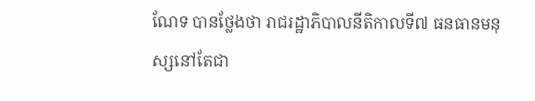ណែទ បានថ្លែងថា រាជរដ្ឋាភិបាលនីតិកាលទី៧ ធនធានមនុស្សនៅតែជា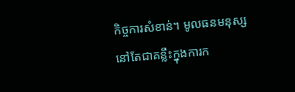កិច្ចការសំខាន់។ មូលធនមនុស្ស នៅតែជាគន្លឹះក្នុងការក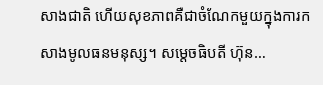សាងជាតិ ហើយសុខភាពគឺជាចំណែកមួយក្នុងការកសាងមូលធនមនុស្ស។ សម្តេចធិបតី ហ៊ុន…